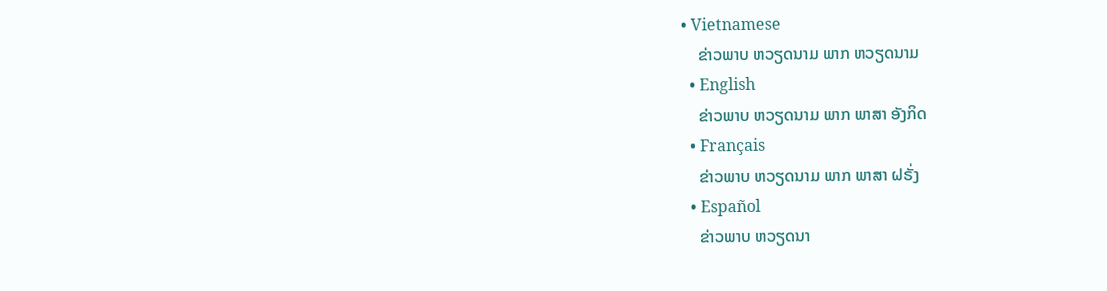• Vietnamese
    ຂ່າວພາບ ຫວຽດນາມ ພາກ ຫວຽດນາມ
  • English
    ຂ່າວພາບ ຫວຽດນາມ ພາກ ພາສາ ອັງກິດ
  • Français
    ຂ່າວພາບ ຫວຽດນາມ ພາກ ພາສາ ຝຣັ່ງ
  • Español
    ຂ່າວພາບ ຫວຽດນາ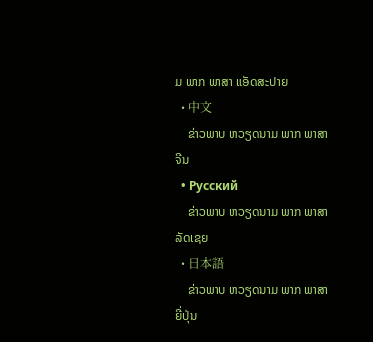ມ ພາກ ພາສາ ແອັດສະປາຍ
  • 中文
    ຂ່າວພາບ ຫວຽດນາມ ພາກ ພາສາ ຈີນ
  • Русский
    ຂ່າວພາບ ຫວຽດນາມ ພາກ ພາສາ ລັດເຊຍ
  • 日本語
    ຂ່າວພາບ ຫວຽດນາມ ພາກ ພາສາ ຍີ່ປຸ່ນ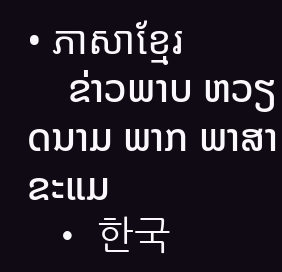• ភាសាខ្មែរ
    ຂ່າວພາບ ຫວຽດນາມ ພາກ ພາສາ ຂະແມ
  • 한국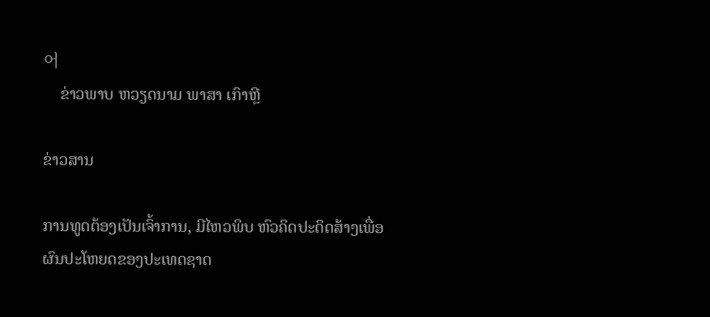어
    ຂ່າວພາບ ຫວຽດນາມ ພາສາ ເກົາຫຼີ

ຂ່າວສານ

ການທູດຕ້ອງເປັນເຈົ້າການ, ມີໄຫວພິບ ຫົວຄິດປະດິດສ້າງເພື່ອຜົນປະໂຫຍດຂອງປະເທດຊາດ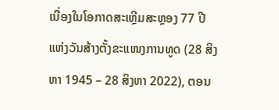ເນື່ອງໃນໂອກາດສະເຫຼີມສະຫຼອງ 77 ປີແຫ່ງວັນສ້າງຕັ້ງຂະແໜງການທູດ (28 ສິງຫາ 1945 – 28 ສິງຫາ 2022), ຕອນ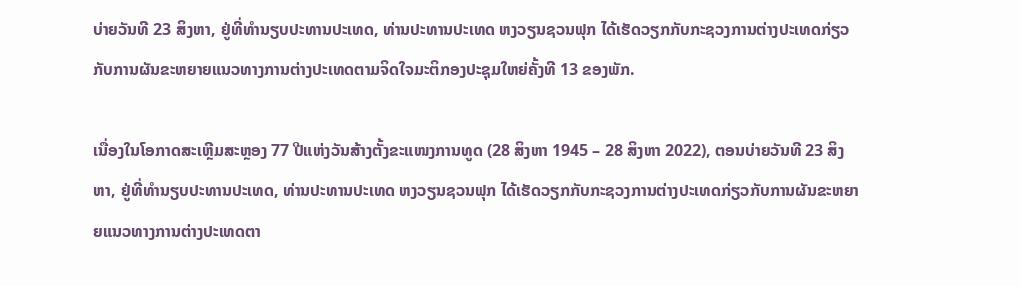ບ່າຍວັນທີ 23 ສິງຫາ, ຢູ່ທີ່ທຳນຽບປະທານປະເທດ, ທ່ານປະທານປະເທດ ຫງວຽນຊວນຟຸກ ໄດ້ເຮັດວຽກກັບກະຊວງການຕ່າງປະເທດກ່ຽວກັບການຜັນຂະຫຍາຍແນວທາງການຕ່າງປະເທດຕາມຈິດໃຈມະຕິກອງປະຊຸມໃຫຍ່ຄັ້ງທີ 13 ຂອງພັກ.

ເນື່ອງໃນໂອກາດສະເຫຼີມສະຫຼອງ 77 ປີແຫ່ງວັນສ້າງຕັ້ງຂະແໜງການທູດ (28 ສິງຫາ 1945 – 28 ສິງຫາ 2022), ຕອນບ່າຍວັນທີ 23 ສິງຫາ, ຢູ່ທີ່ທຳນຽບປະທານປະເທດ, ທ່ານປະທານປະເທດ ຫງວຽນຊວນຟຸກ ໄດ້ເຮັດວຽກກັບກະຊວງການຕ່າງປະເທດກ່ຽວກັບການຜັນຂະຫຍາຍແນວທາງການຕ່າງປະເທດຕາ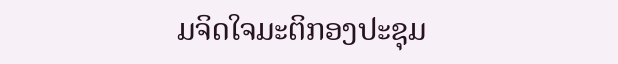ມຈິດໃຈມະຕິກອງປະຊຸມ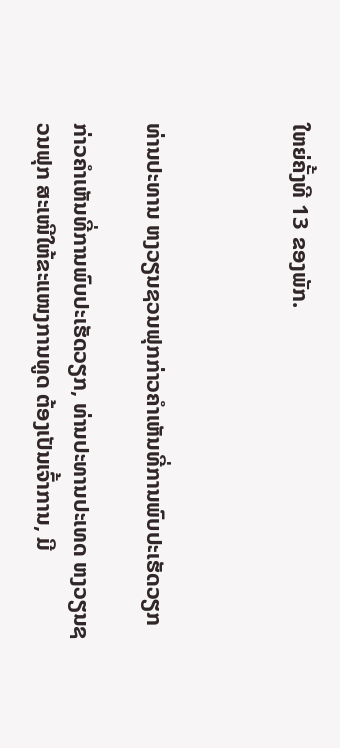ໃຫຍ່ຄັ້ງທີ 13 ຂອງພັກ.



ທ່ານປະທານ ຫງວຽນຊວນຟຸກກ່າວຄຳເຫັນທີ່ການພົບປະເຮັດວຽກ

ກ່າວຄຳເຫັນທີ່ການພົບປະເຮັດວຽກ, ທ່ານປະທານປະເທດ ຫງວຽນຊວນຟຸກ ສະເໜີໃຫ້ຂະແໜງການທູດ ຕ້ອງເປັນເຈົ້າການ, ມີ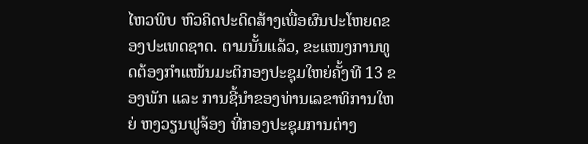ໄຫວພິບ ຫົວຄິດປະດິດສ້າງເພື່ອຜົນປະໂຫຍດຂອງປະເທດຊາດ. ຕາມນັ້ນແລ້ວ, ຂະແໜງການທູດຕ້ອງກຳແໜ້ນມະຕິກອງປະຊຸມໃຫຍ່ຄັ້ງທີ 13 ຂອງພັກ ແລະ ການຊີ້ນຳຂອງທ່ານເລຂາທິການໃຫຍ່ ຫງວຽນຟູຈ້ອງ ທີ່ກອງປະຊຸມການຕ່າງ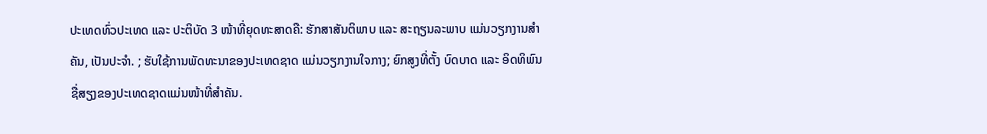ປະເທດທົ່ວປະເທດ ແລະ ປະຕິບັດ 3 ໜ້າທີ່ຍຸດທະສາດຄື: ຮັກສາສັນຕິພາບ ແລະ ສະຖຽນລະພາບ ແມ່ນວຽກງານສຳຄັນ, ເປັນປະຈຳ. ; ຮັບໃຊ້ການພັດທະນາຂອງປະເທດຊາດ ແມ່ນວຽກງານໃຈກາງ; ຍົກສູງທີ່ຕັ້ງ ບົດບາດ ແລະ ອິດທິພົນຊື່ສຽງຂອງປະເທດຊາດແມ່ນໜ້າທີ່ສຳຄັນ.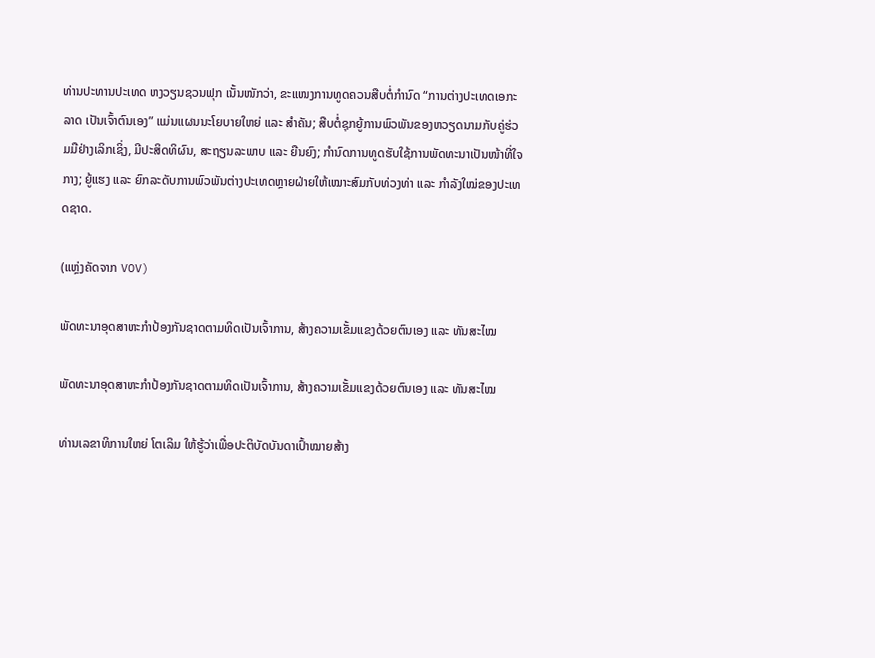ທ່ານປະທານປະເທດ ຫງວຽນຊວນຟຸກ ເນັ້ນໜັກວ່າ, ຂະແໜງການທູດຄວນສືບຕໍ່ກຳນົດ “ການຕ່າງປະເທດເອກະລາດ ເປັນເຈົ້າຕົນເອງ” ແມ່ນແຜນນະໂຍບາຍໃຫຍ່ ແລະ ສຳຄັນ; ສືບຕໍ່ຊຸກຍູ້ການພົວພັນຂອງຫວຽດນາມກັບຄູ່ຮ່ວມມືຢ່າງເລິກເຊິ່ງ, ມີປະສິດທິຜົນ, ສະຖຽນລະພາບ ແລະ ຍືນຍົງ; ກຳນົດການທູດຮັບໃຊ້ການພັດທະນາເປັນໜ້າທີ່ໃຈກາງ; ຍູ້ແຮງ ແລະ ຍົກລະດັບການພົວພັນຕ່າງປະເທດຫຼາຍຝ່າຍໃຫ້ເໝາະສົມກັບທ່ວງທ່າ ແລະ ກຳລັງໃໝ່ຂອງປະເທດຊາດ.

(ແຫຼ່ງຄັດຈາກ VOV)

ພັດທະນາອຸດສາຫະກຳປ້ອງກັນຊາດຕາມທິດເປັນເຈົ້າການ, ສ້າງຄວາມເຂັ້ມແຂງດ້ວຍຕົນເອງ ແລະ ທັນສະໄໝ

ພັດທະນາອຸດສາຫະກຳປ້ອງກັນຊາດຕາມທິດເປັນເຈົ້າການ, ສ້າງຄວາມເຂັ້ມແຂງດ້ວຍຕົນເອງ ແລະ ທັນສະໄໝ

ທ່ານເລຂາທິການໃຫຍ່ ໂຕເລິມ ໃຫ້ຮູ້ວ່າເພື່ອປະຕິບັດບັນດາເປົ້າໝາຍສ້າງ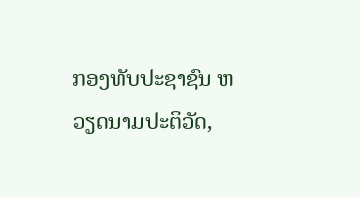ກອງທັບປະຊາຊົນ ຫວຽດນາມປະຕິວັດ,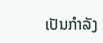ເປັນກຳລັງ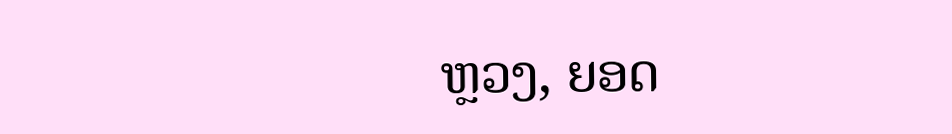ຫຼວງ, ຍອດ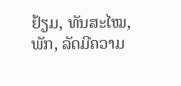ຢ້ຽມ, ທັນສະໄໝ, ພັກ, ລັດມີຄວາມ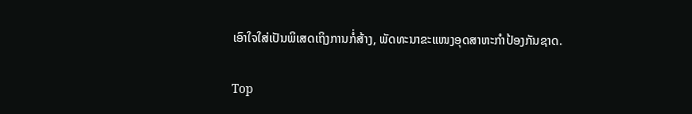ເອົາໃຈໃສ່ເປັນພິເສດເຖິງການກໍ່ສ້າງ, ພັດທະນາຂະແໜງອຸດສາຫະກຳປ້ອງກັນຊາດ.

Top